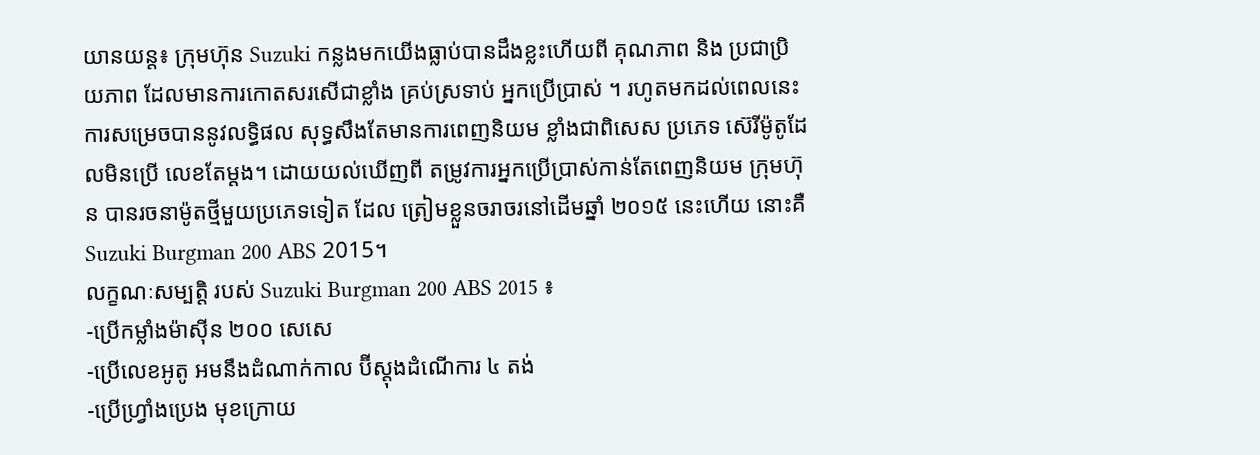យានយន្ដ៖ ក្រុមហ៊ុន Suzuki កន្លងមកយើងធ្លាប់បានដឹងខ្លះហើយពី គុណភាព និង ប្រជាប្រិយភាព ដែលមានការកោតសរសើជាខ្លាំង គ្រប់ស្រទាប់ អ្នកប្រើប្រាស់ ។ រហូតមកដល់ពេលនេះ ការសម្រេចបាននូវលទ្ធិផល សុទ្ធសឹងតែមានការពេញនិយម ខ្លាំងជាពិសេស ប្រភេទ ស៊េរីម៉ូតូដែលមិនប្រើ លេខតែម្ដង។ ដោយយល់ឃើញពី តម្រូវការអ្នកប្រើប្រាស់កាន់តែពេញនិយម ក្រុមហ៊ុន បានរចនាម៉ូតថ្មីមួយប្រភេទទៀត ដែល ត្រៀមខ្លួនចរាចរនៅដើមឆ្នាំ ២០១៥ នេះហើយ នោះគឺ Suzuki Burgman 200 ABS 2015។
លក្ខណៈសម្បត្ដិ របស់ Suzuki Burgman 200 ABS 2015 ៖
-ប្រើកម្លាំងម៉ាស៊ីន ២០០ សេសេ
-ប្រើលេខអូតូ អមនឹងដំណាក់កាល ប៊ីស្ដុងដំណើការ ៤ តង់
-ប្រើហ្វ្រាំងប្រេង មុខក្រោយ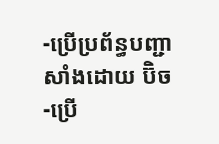-ប្រើប្រព័ន្ធបញ្ជាសាំងដោយ ប៊ិច
-ប្រើ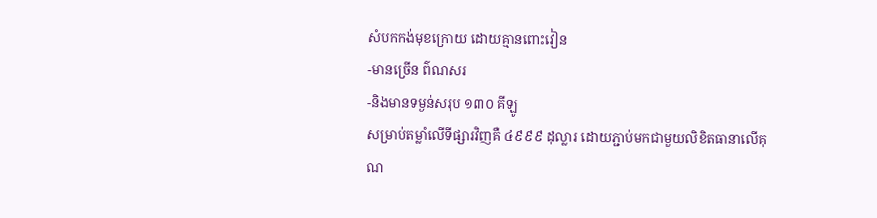សំបកកង់មុខក្រោយ ដោយគ្មានពោះវៀន
-មានច្រើន ព៌ណសរ
-និងមានទម្ងន់សរុប ១៣០ គីឡូ
សម្រាប់តម្លាំលើទីផ្សារវិញគឺ ៤៩៩៩ ដុល្លារ ដោយភ្ជាប់មកជាមួយលិខិតធានាលើគុណ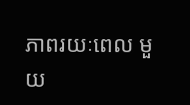ភាពរយៈពេល មួយ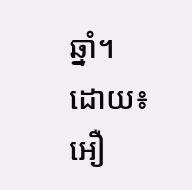ឆ្នាំ។
ដោយ៖ អឿ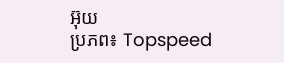អ៊ុយ
ប្រភព៖ Topspeed